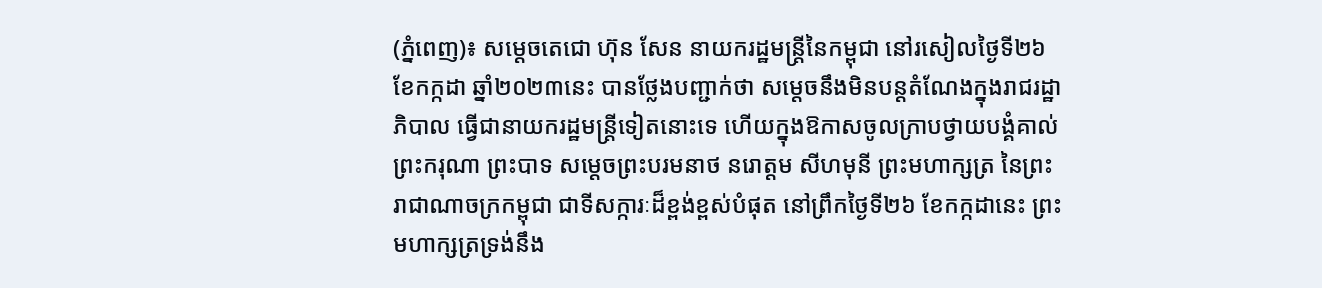(ភ្នំពេញ)៖ សម្តេចតេជោ ហ៊ុន សែន នាយករដ្ឋមន្ត្រីនៃកម្ពុជា នៅរសៀលថ្ងៃទី២៦ ខែកក្កដា ឆ្នាំ២០២៣នេះ បានថ្លែងបញ្ជាក់ថា សម្តេចនឹងមិនបន្តតំណែងក្នុងរាជរដ្ឋាភិបាល ធ្វើជានាយករដ្ឋមន្ត្រីទៀតនោះទេ ហើយក្នុងឱកាសចូលក្រាបថ្វាយបង្គំគាល់ ព្រះករុណា ព្រះបាទ សម្តេចព្រះបរមនាថ នរោត្តម សីហមុនី ព្រះមហាក្សត្រ នៃព្រះរាជាណាចក្រកម្ពុជា ជាទីសក្ការៈដ៏ខ្ពង់ខ្ពស់បំផុត នៅព្រឹកថ្ងៃទី២៦ ខែកក្កដានេះ ព្រះមហាក្សត្រទ្រង់នឹង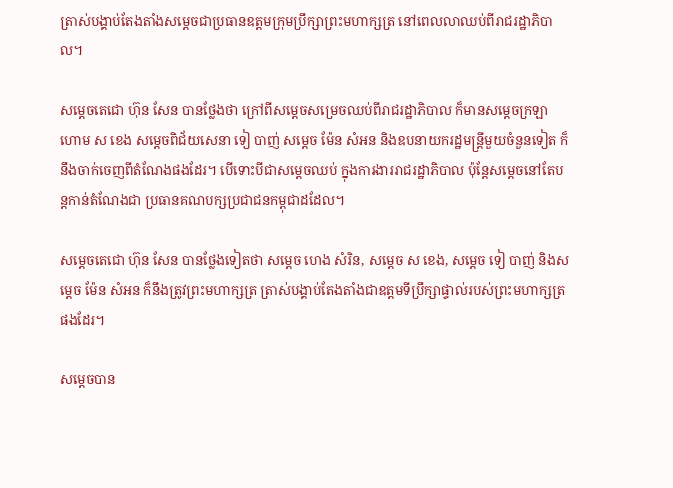ត្រាស់បង្គាប់តែងតាំងសម្តេចជាប្រធានឧត្តមក្រុមប្រឹក្សាព្រះមហាក្សត្រ នៅពេលលាឈប់ពីរាជរដ្ឋាភិបាល។

សម្តេចតេជោ ហ៊ុន សែន បានថ្លែងថា ក្រៅពីសម្តេចសម្រេចឈប់ពីរាជរដ្ឋាភិបាល ក៏មានសម្តេចក្រឡាហោម ស ខេង សម្តេចពិជ័យសេនា ទៀ បាញ់ សម្តេច ម៉ែន សំអន និងឧបនាយករដ្ឋមន្ត្រីមួយចំនួនទៀត ក៏នឹងចាក់ចេញពីតំណែងផងដែរ។ បើទោះបីជាសម្តេចឈប់ ក្នុងការងាររាជរដ្ឋាភិបាល ប៉ុន្តែសម្តេចនៅតែបន្តកាន់តំណែងជា ប្រធានគណបក្សប្រជាជនកម្ពុជាដដែល។

សម្តេចតេជោ ហ៊ុន សែន បានថ្លែងទៀតថា សម្តេច ហេង សំរិន, សម្តេច ស ខេង, សម្តេច ទៀ បាញ់ និងសម្តេច ម៉ែន សំអន ក៏នឹងត្រូវព្រះមហាក្សត្រ ត្រាស់បង្គាប់តែងតាំងជាឧត្តមទីប្រឹក្សាផ្ទាល់របស់ព្រះមហាក្សត្រផងដែរ។

សម្តេចបាន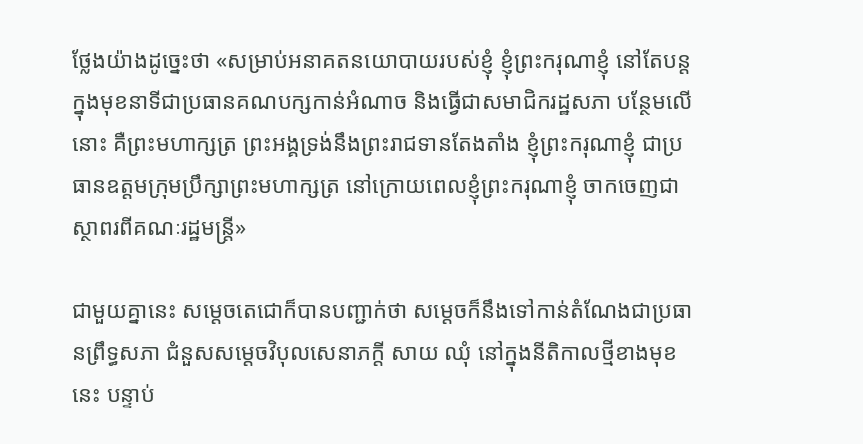ថ្លែងយ៉ាងដូច្នេះថា «សម្រាប់អនាគតនយោបាយរបស់ខ្ញុំ ខ្ញុំព្រះករុណាខ្ញុំ នៅតែបន្តក្នុងមុខនាទីជាប្រធានគណបក្សកាន់អំណាច និងធ្វើជាសមាជិករដ្ឋសភា បន្ថែមលើនោះ គឺព្រះមហាក្សត្រ ព្រះអង្គទ្រង់នឹងព្រះរាជទានតែងតាំង ខ្ញុំព្រះករុណាខ្ញុំ ជាប្រធានឧត្តមក្រុមប្រឹក្សាព្រះមហាក្សត្រ នៅក្រោយពេលខ្ញុំព្រះករុណាខ្ញុំ ចាកចេញជាស្ថាពរពីគណៈរដ្ឋមន្ត្រី»

ជាមួយគ្នានេះ សម្តេចតេជោក៏បានបញ្ជាក់ថា សម្តេចក៏នឹងទៅកាន់តំណែងជាប្រធានព្រឹទ្ធសភា ជំនួសសម្តេចវិបុលសេនាភក្តី សាយ ឈុំ នៅក្នុងនីតិកាលថ្មីខាងមុខនេះ បន្ទាប់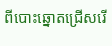ពីបោះឆ្នោតជ្រើសរើ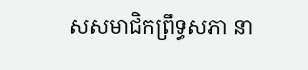សសមាជិកព្រឹទ្ធសភា នា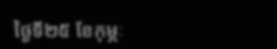ថ្ងៃទី២៥ ខែកុម្ភៈ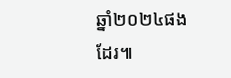ឆ្នាំ២០២៤ផងដែរ៕